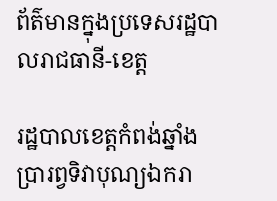ព័ត៌មានក្នុងប្រទេសរដ្ឋបាលរាជធានី-ខេត្ត

រដ្ឋបាលខេត្តកំពង់ឆ្នាំង ប្រារព្វទិវាបុណ្យឯករា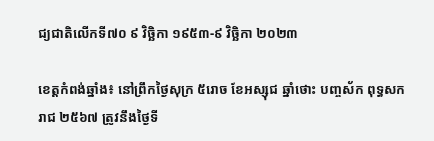ជ្យជាតិលើកទី៧០ ៩ វិច្ឆិកា ១៩៥៣-៩ វិច្ឆិកា ២០២៣

ខេត្តកំពង់ឆ្នាំង៖ នៅព្រឹកថ្ងៃសុក្រ ៥រោច ខែអស្សុជ ឆ្នាំថោះ បញ្ចស័ក ពុទ្ធសករាជ ២៥៦៧ ត្រូវនឹងថ្ងៃទី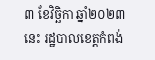៣ ខែវិច្ឆិកា ឆ្នាំ២០២៣នេះ រដ្ឋបាលខេត្តកំពង់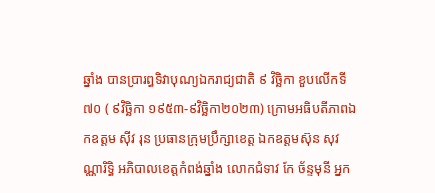ឆ្នាំង បានប្រារព្ធទិវាបុណ្យឯករាជ្យជាតិ ៩ វិច្ឆិកា ខួបលើកទី៧០ ( ៩វិច្ឆិកា ១៩៥៣-៩វិច្ឆិកា២០២៣) ក្រោមអធិបតីភាពឯកឧត្តម សុីវ រុន ប្រធានក្រុមប្រឹក្សាខេត្ត ឯកឧត្តមស៊ុន សុវណ្ណារិទ្ធិ អភិបាលខេត្តកំពង់ឆ្នាំង លោកជំទាវ កែ ច័ន្ទមុនី អ្នក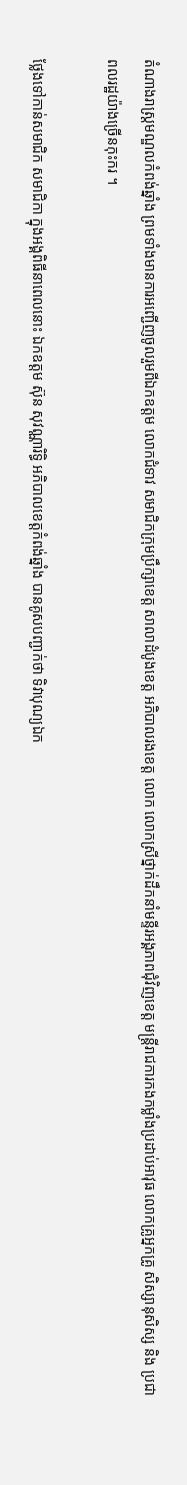តំណាងរាស្រ្តមណ្ឌលកំពង់ឆ្នាំង ព្រមទាំងមានការអញ្ជើញចូលរួមពីឯកឧត្តម លោកជំទាវ សមាជិកក្រុមប្រឹក្សាខេត្ត សាលាដំបូងខេត្ត អភិបាលរងខេត្ត លោក លោកស្រីថ្នាក់ដឹកនាំមន្ទីរអង្គភាពជុំវិញខេត្ត មន្ត្រីរាជការកងកម្លាំងប្រដាប់អាវុធ លោកគ្រូអ្នកគ្រូ សិស្សានុសិស្ស និង ប្រជាពលរដ្ឋយ៉ាងច្រើនកុះករ ។

ថ្លែងទៅកាន់សមាជិក សមាជិកា ក្នុងអង្គពិធីនាពេលនោះ ឯកឧត្តម ស៊ុន សុវណ្ណារិទ្ធិ អភិបាលខេត្តកំពង់ឆ្នាំង បានគូសបញ្ជាក់ថា ទិវាបុណ្យឯក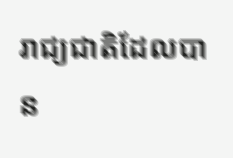រាជ្យជាតិដែលបាន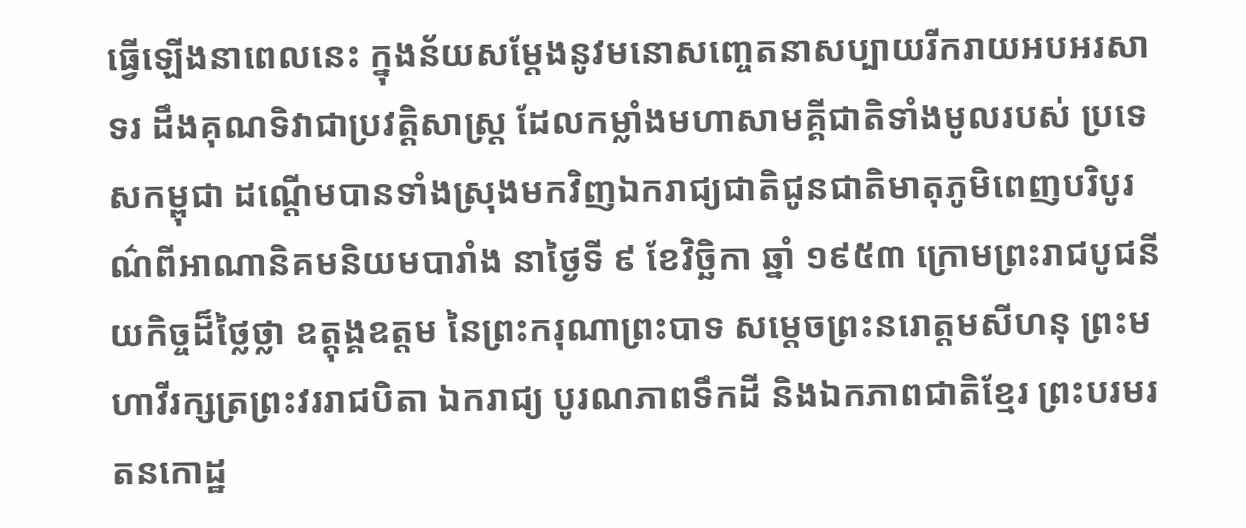ធ្វើឡើងនាពេលនេះ ក្នុងន័យសម្ដែងនូវមនោសញ្ចេតនាសប្បាយរីករាយអបអរសាទរ ដឹងគុណទិវាជាប្រវត្តិសាស្ត្រ ដែលកម្លាំងមហាសាមគ្គីជាតិទាំងមូលរបស់ ប្រទេសកម្ពុជា ដណ្ដើមបានទាំងស្រុងមកវិញឯករាជ្យជាតិជូនជាតិមាតុភូមិពេញបរិបូរណ៌ពីអាណានិគមនិយមបារាំង នាថ្ងៃទី ៩ ខែវិច្ឆិកា ឆ្នាំ ១៩៥៣ ក្រោមព្រះរាជបូជនីយកិច្ចដ៏ថ្លៃថ្លា ឧត្ដុង្គឧត្ដម នៃព្រះករុណាព្រះបាទ សម្ដេចព្រះនរោត្តមសីហនុ ព្រះមហាវីរក្សត្រព្រះវររាជបិតា ឯករាជ្យ បូរណភាពទឹកដី និងឯកភាពជាតិខ្មែរ ព្រះបរមរតនកោដ្ឋ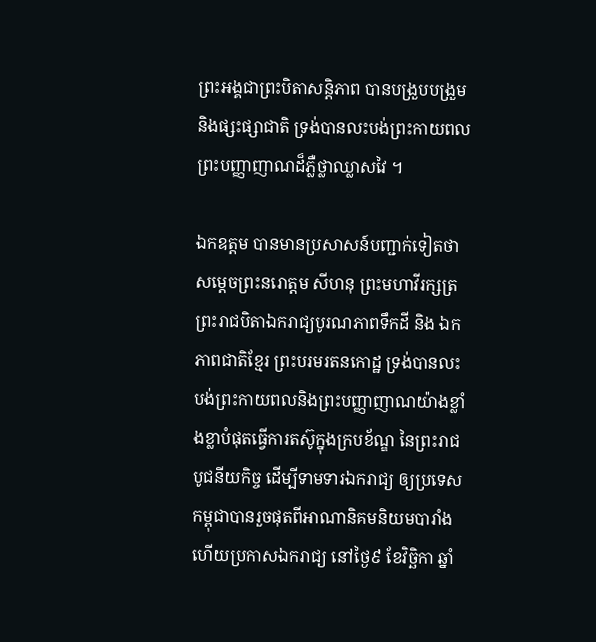ព្រះអង្គជាព្រះបិតាសន្តិភាព បានបង្រួបបង្រួម និងផ្សះផ្សាជាតិ ទ្រង់បានលះបង់ព្រះកាយពល ព្រះបញ្ញាញាណដ៏ភ្លឺថ្លាឈ្លាសវៃ ។

ឯកឧត្តម បានមានប្រសាសន៍បញ្ជាក់ទៀតថា សម្ដេចព្រះនរោត្តម សីហនុ ព្រះមហាវីរក្សត្រ ព្រះរាជបិតាឯករាជ្យបូរណភាពទឹកដី និង ឯកភាពជាតិខ្មែរ ព្រះបរមរតនកោដ្ឋ ទ្រង់បានលះបង់ព្រះកាយពលនិងព្រះបញ្ញាញាណយ៉ាងខ្លាំងខ្លាបំផុតធ្វើការតស៊ូក្នុងក្របខ័ណ្ឌ នៃព្រះរាជបូជនីយកិច្ច ដើម្បីទាមទារឯករាជ្យ ឲ្យប្រទេសកម្ពុជាបានរួចផុតពីអាណានិគមនិយមបារាំង ហើយប្រកាសឯករាជ្យ នៅថ្ងៃ៩ ខែវិច្ឆិកា ឆ្នាំ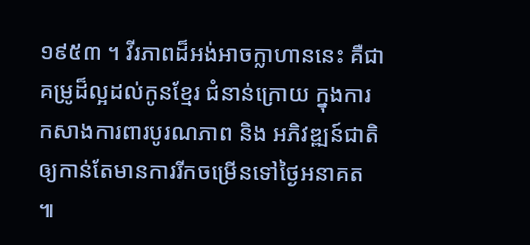១៩៥៣ ។ វីរភាពដ៏អង់អាចក្លាហាននេះ គឺជាគម្រូដ៏ល្អដល់កូនខ្មែរ ជំនាន់ក្រោយ ក្នុងការកសាងការពារបូរណភាព និង អភិវឌ្ឍន៍ជាតិឲ្យកាន់តែមានការរីកចម្រើនទៅថ្ងៃអនាគត ៕